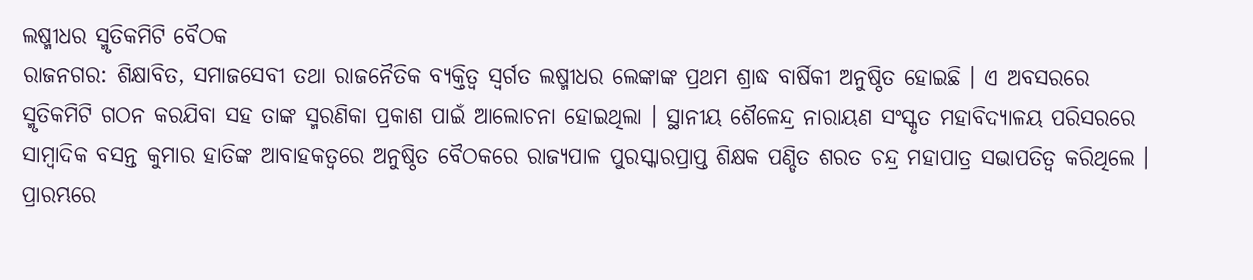ଲଷ୍ମୀଧର ସ୍ମୃତିକମିଟି ବୈଠକ
ରାଜନଗର: ଶିକ୍ଷାବିତ, ସମାଜସେବୀ ତଥା ରାଜନୈତିକ ବ୍ୟକ୍ତିତ୍ୱ ସ୍ୱର୍ଗତ ଲଷ୍ମୀଧର ଲେଙ୍କାଙ୍କ ପ୍ରଥମ ଶ୍ରାଦ୍ଧ ବାର୍ଷିକୀ ଅନୁଷ୍ଠିତ ହୋଇଛି । ଏ ଅବସରରେ ସ୍ମୃତିକମିଟି ଗଠନ କରଯିବା ସହ ତାଙ୍କ ସ୍ମରଣିକା ପ୍ରକାଶ ପାଇଁ ଆଲୋଚନା ହୋଇଥିଲା । ସ୍ଥାନୀୟ ଶୈଳେନ୍ଦ୍ର ନାରାୟଣ ସଂସ୍କୃତ ମହାବିଦ୍ୟାଳୟ ପରିସରରେ ସାମ୍ବାଦିକ ବସନ୍ତ କୁମାର ହାତିଙ୍କ ଆବାହକତ୍ୱରେ ଅନୁଷ୍ଠିତ ବୈଠକରେ ରାଜ୍ୟପାଳ ପୁରସ୍କାରପ୍ରାପ୍ତ ଶିକ୍ଷକ ପଣ୍ଡିତ ଶରତ ଚନ୍ଦ୍ର ମହାପାତ୍ର ସଭାପତିତ୍ୱ କରିଥିଲେ । ପ୍ରାରମ୍ଭରେ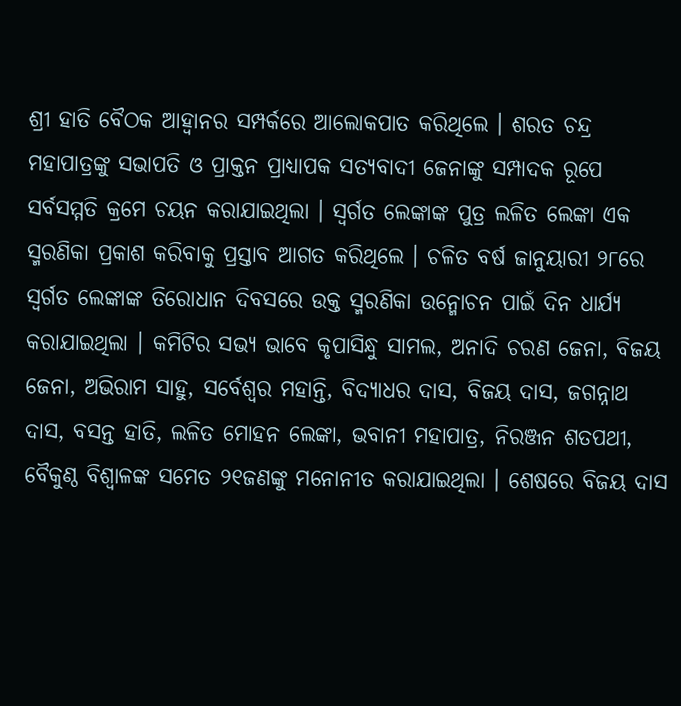ଶ୍ରୀ ହାତି ବୈଠକ ଆହ୍ୱାନର ସମ୍ପର୍କରେ ଆଲୋକପାତ କରିଥିଲେ । ଶରତ ଚନ୍ଦ୍ର ମହାପାତ୍ରଙ୍କୁ ସଭାପତି ଓ ପ୍ରାକ୍ତନ ପ୍ରାଧ୍ୟାପକ ସତ୍ୟବାଦୀ ଜେନାଙ୍କୁ ସମ୍ପାଦକ ରୂପେ ସର୍ବସମ୍ମତି କ୍ରମେ ଚୟନ କରାଯାଇଥିଲା । ସ୍ୱର୍ଗତ ଲେଙ୍କାଙ୍କ ପୁତ୍ର ଲଳିତ ଲେଙ୍କା ଏକ ସ୍ମରଣିକା ପ୍ରକାଶ କରିବାକୁ ପ୍ରସ୍ତାବ ଆଗତ କରିଥିଲେ । ଚଳିତ ବର୍ଷ ଜାନୁୟାରୀ ୨୮ରେ ସ୍ୱର୍ଗତ ଲେଙ୍କାଙ୍କ ତିରୋଧାନ ଦିବସରେ ଉକ୍ତ ସ୍ମରଣିକା ଉନ୍ମୋଚନ ପାଇଁ ଦିନ ଧାର୍ଯ୍ୟ କରାଯାଇଥିଲା । କମିଟିର ସଭ୍ୟ ଭାବେ କୃପାସିନ୍ଧୁ ସାମଲ, ଅନାଦି ଚରଣ ଜେନା, ବିଜୟ ଜେନା, ଅଭିରାମ ସାହୁ, ସର୍ବେଶ୍ୱର ମହାନ୍ତି, ବିଦ୍ୟାଧର ଦାସ, ବିଜୟ ଦାସ, ଜଗନ୍ନାଥ ଦାସ, ବସନ୍ତ ହାତି, ଲଳିତ ମୋହନ ଲେଙ୍କା, ଭବାନୀ ମହାପାତ୍ର, ନିରଞ୍ଜନ ଶତପଥୀ, ବୈକୁଣ୍ଠ ବିଶ୍ୱାଳଙ୍କ ସମେତ ୨୧ଜଣଙ୍କୁ ମନୋନୀତ କରାଯାଇଥିଲା । ଶେଷରେ ବିଜୟ ଦାସ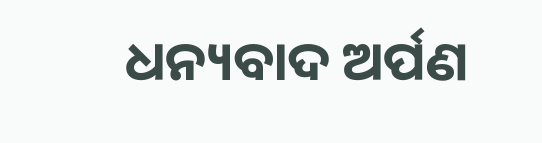ଧନ୍ୟବାଦ ଅର୍ପଣ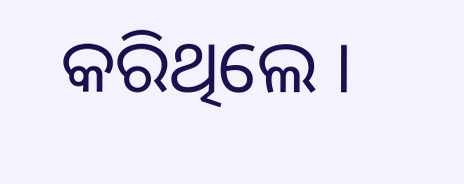କରିଥିଲେ ।